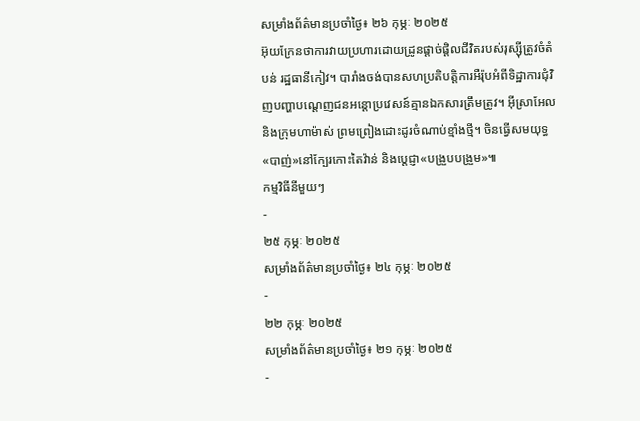សម្រាំងព័ត៌មានប្រចាំថ្ងៃ៖ ២៦ កុម្ភៈ ២០២៥
អ៊ុយក្រែនថាការវាយប្រហារដោយដ្រូនផ្តាច់ផ្តិលជីវិតរបស់រុស្ស៊ីត្រូវចំតំបន់ រដ្ឋធានីកៀវ។ បារាំងចង់បានសហប្រតិបត្តិការអឺរ៉ុបអំពីទិដ្ឋាការជុំវិញបញ្ហាបណ្តេញជនអន្តោប្រវេសន៍គ្មានឯកសារត្រឹមត្រូវ។ អ៊ីស្រាអែល និងក្រុមហាម៉ាស់ ព្រមព្រៀងដោះដូរចំណាប់ខ្មាំងថ្មី។ ចិនធ្វើសមយុទ្ធ«បាញ់»នៅក្បែរកោះតៃវ៉ាន់ និងប្តេជ្ញា«បង្រួបបង្រួម»៕
កម្មវិធីនីមួយៗ
-
២៥ កុម្ភៈ ២០២៥
សម្រាំងព័ត៌មានប្រចាំថ្ងៃ៖ ២៤ កុម្ភៈ ២០២៥
-
២២ កុម្ភៈ ២០២៥
សម្រាំងព័ត៌មានប្រចាំថ្ងៃ៖ ២១ កុម្ភៈ ២០២៥
-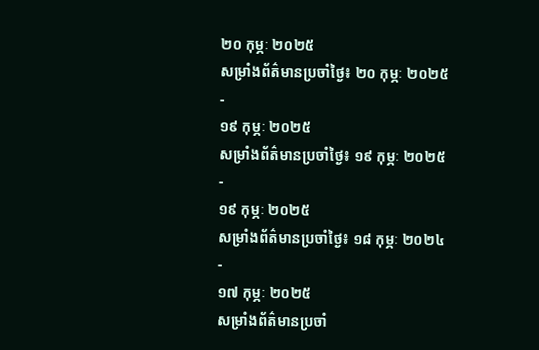២០ កុម្ភៈ ២០២៥
សម្រាំងព័ត៌មានប្រចាំថ្ងៃ៖ ២០ កុម្ភៈ ២០២៥
-
១៩ កុម្ភៈ ២០២៥
សម្រាំងព័ត៌មានប្រចាំថ្ងៃ៖ ១៩ កុម្ភៈ ២០២៥
-
១៩ កុម្ភៈ ២០២៥
សម្រាំងព័ត៌មានប្រចាំថ្ងៃ៖ ១៨ កុម្ភៈ ២០២៤
-
១៧ កុម្ភៈ ២០២៥
សម្រាំងព័ត៌មានប្រចាំ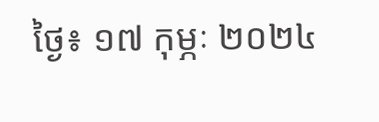ថ្ងៃ៖ ១៧ កុម្ភៈ ២០២៤